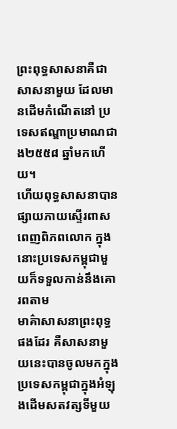ព្រះពុទ្ធសាសនាគឺជាសាសនាមួយ ដែលមានដើមកំណើតនៅ ប្រទេសឥណ្ឌាប្រមាណជាង២៥៥៨ ឆ្នាំមកហើយ។
ហើយពុទ្ធសាសនាបានផ្សាយភាយស្ទើរពាសពេញពិភពលោក ក្នុងនោះប្រទេសកម្ពុជាមួយក៏ទទួលកាន់នឹងគោរពតាម
មាគ៌ាសាសនាព្រះពុទ្ធផងដែរ គឺសាសនាមួយនេះបានចូលមកក្នុងប្រទេសកម្ពុជាក្នុងអំឡុងដើមសតវត្សទីមួយ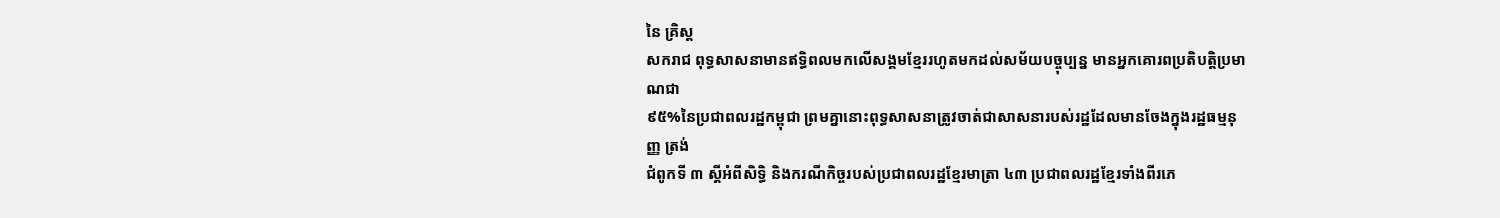នៃ គ្រិស្ដ
សករាជ ពុទ្ធសាសនាមានឥទ្ធិពលមកលើសង្គមខ្មែររហូតមកដល់សម័យបច្ចុប្បន្ន មានអ្នកគោរពប្រតិបត្តិប្រមាណជា
៩៥%នៃប្រជាពលរដ្ឋកម្ពុជា ព្រមគ្នានោះពុទ្ធសាសនាត្រូវចាត់ជាសាសនារបស់រដ្ឋដែលមានចែងក្នុងរដ្ឋធម្មនុញ្ញ ត្រង់
ជំពូកទី ៣ ស្ដីអំពីសិទ្ធិ និងករណីកិច្ចរបស់ប្រជាពលរដ្ឋខ្មែរមាត្រា ៤៣ ប្រជាពលរដ្ឋខ្មែរទាំងពីរភេ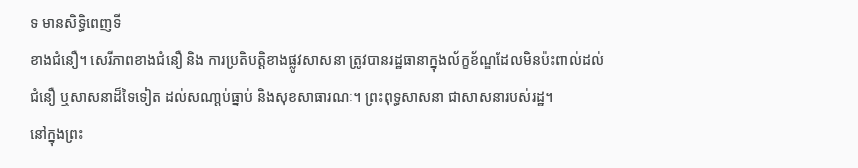ទ មានសិទ្ធិពេញទី
ខាងជំនឿ។ សេរីភាពខាងជំនឿ និង ការប្រតិបត្តិខាងផ្លូវសាសនា ត្រូវបានរដ្ឋធានាក្នុងល័ក្ខខ័ណ្ឌដែលមិនប៉ះពាល់ដល់
ជំនឿ ឬសាសនាដ៏ទៃទៀត ដល់សណា្ដប់ធ្នាប់ និងសុខសាធារណៈ។ ព្រះពុទ្ធសាសនា ជាសាសនារបស់រដ្ឋ។
នៅក្នុងព្រះ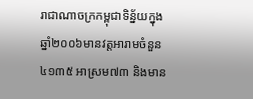រាជាណាចក្រកម្ពុជាទិន្ន័យក្នុងឆ្នាំ២០០៦មានវត្តអារាមចំនួន៤១៣៥ អាស្រម៧៣ និងមាន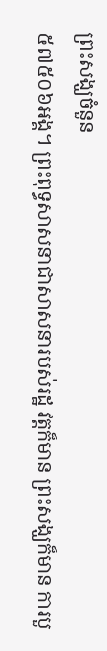ព្រះសង្ឃចំនួន
៥៧៥០៦អង្គ។ ព្រះពុទ្ធសាសនាជាសាសនារបស់រដ្ឋ វត្តក៏មាន ព្រះសង្ឃក៏មាន ការបួ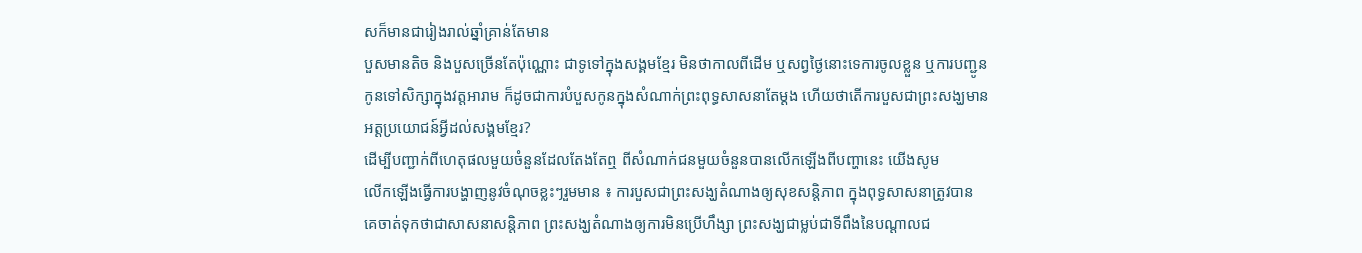សក៏មានជារៀងរាល់ឆ្នាំគ្រាន់តែមាន
បួសមានតិច និងបួសច្រើនតែប៉ុណ្ណោះ ជាទូទៅក្នុងសង្គមខ្មែរ មិនថាកាលពីដើម ឬសព្វថ្ងៃនោះទេការចូលខ្លួន ឬការបញ្ជូន
កូនទៅសិក្សាក្នុងវត្តអារាម ក៏ដូចជាការបំបួសកូនក្នុងសំណាក់ព្រះពុទ្ធសាសនាតែម្ដង ហើយថាតើការបួសជាព្រះសង្ឃមាន
អត្តប្រយោជន៍អ្វីដល់សង្គមខ្មែរ?
ដើម្បីបញ្ជាក់ពីហេតុផលមួយចំនួនដែលតែងតែឮ ពីសំណាក់ជនមួយចំនួនបានលើកឡើងពីបញ្ហានេះ យើងសូម
លើកឡើងធ្វើការបង្ហាញនូវចំណុចខ្លះៗរួមមាន ៖ ការបួសជាព្រះសង្ឃតំណាងឲ្យសុខសន្តិភាព ក្នុងពុទ្ធសាសនាត្រូវបាន
គេចាត់ទុកថាជាសាសនាសនិ្តភាព ព្រះសង្ឃតំណាងឲ្យការមិនប្រើហឹង្សា ព្រះសង្ឃជាម្លប់ជាទីពឹងនៃបណ្ដាលជ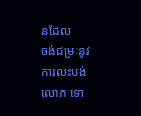នដែល
ចង់ជម្រៈនូវការលះបង់ លោភ ទោ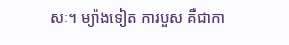សៈ។ ម្យ៉ាងទៀត ការបួស គឺជាកា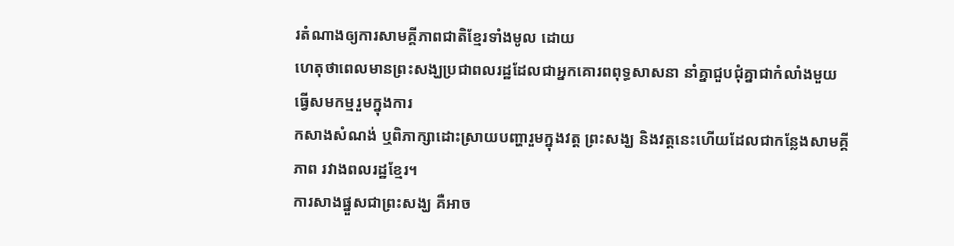រតំណាងឲ្យការសាមគ្គីភាពជាតិខ្មែរទាំងមូល ដោយ
ហេតុថាពេលមានព្រះសង្ឃប្រជាពលរដ្ឋដែលជាអ្នកគោរពពុទ្ធសាសនា នាំគ្នាជួបជុំគ្នាជាកំលាំងមួយ ធ្វើសមកម្មរួមក្នុងការ
កសាងសំណង់ ឬពិភាក្សាដោះស្រាយបញ្ហារួមក្នុងវត្ត ព្រះសង្ឃ និងវត្តនេះហើយដែលជាកន្លែងសាមគ្គីភាព រវាងពលរដ្ឋខ្មែរ។
ការសាងផ្នួសជាព្រះសង្ឃ គឺអាច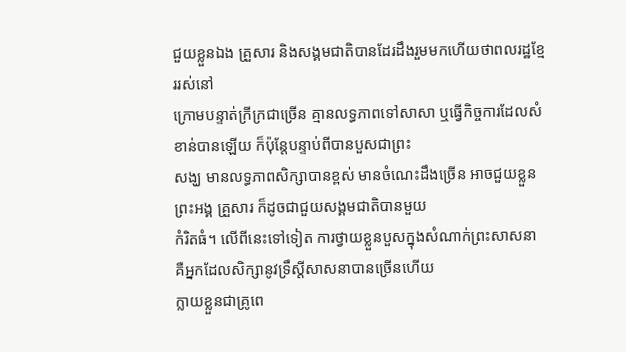ជួយខ្លួនឯង គ្រួសារ និងសង្គមជាតិបានដែរដឹងរួមមកហើយថាពលរដ្ឋខ្មែររស់នៅ
ក្រោមបន្ទាត់ក្រីក្រជាច្រើន គ្មានលទ្ធភាពទៅសាសា ឬធ្វើកិច្ចការដែលសំខាន់បានឡើយ ក៏ប៉ុន្តែបន្ទាប់ពីបានបួសជាព្រះ
សង្ឃ មានលទ្ធភាពសិក្សាបានខ្ពស់ មានចំណេះដឹងច្រើន អាចជួយខ្លួនព្រះអង្គ គ្រួសារ ក៏ដូចជាជួយសង្គមជាតិបានមួយ
កំរិតធំ។ លើពីនេះទៅទៀត ការថ្វាយខ្លួនបួសក្នុងសំណាក់ព្រះសាសនា គឺអ្នកដែលសិក្សានូវទ្រឹស្តីសាសនាបានច្រើនហើយ
ក្លាយខ្លួនជាគ្រូពេ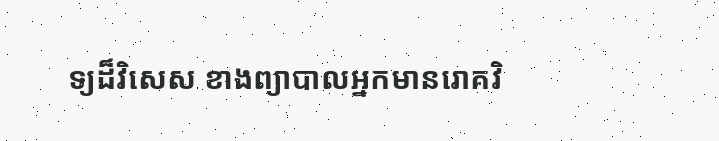ទ្យដ៏វិសេស ខាងព្យាបាលអ្នកមានរោគវិ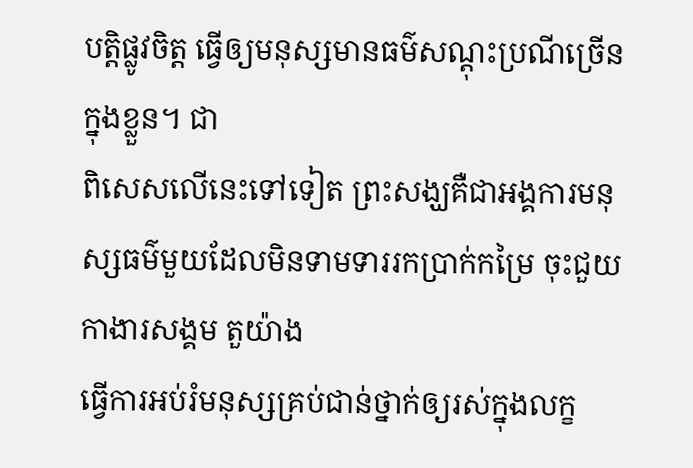បត្តិផ្លូវចិត្ត ធ្វើឲ្យមនុស្សមានធម៌សណ្ដុះប្រណីច្រើនក្នុងខ្លួន។ ជា
ពិសេសលើនេះទៅទៀត ព្រះសង្ឃគឺជាអង្គការមនុស្សធម៌មួយដែលមិនទាមទាររកប្រាក់កម្រៃ ចុះជួយកាងារសង្គម តួយ៉ាង
ធ្វើការអប់រំមនុស្សគ្រប់ជាន់ថ្នាក់ឲ្យរស់ក្នុងលក្ខ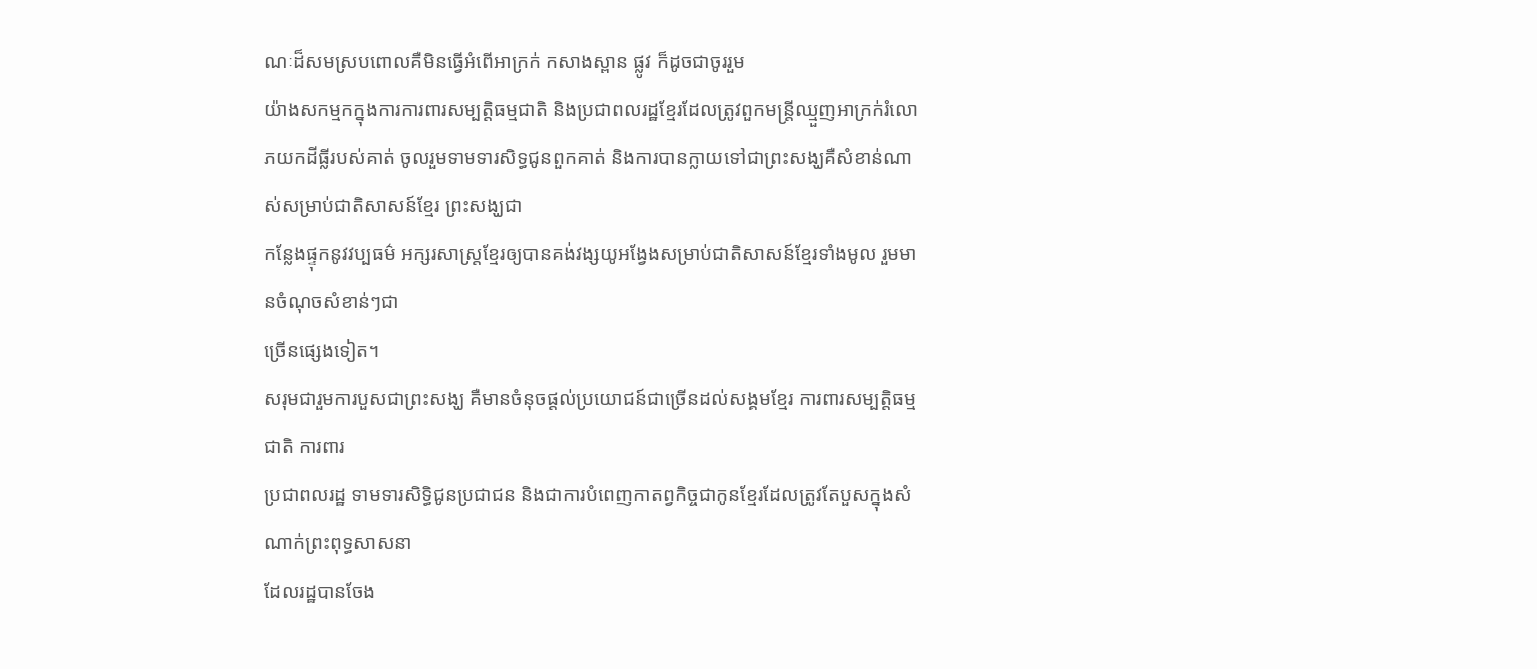ណៈដ៏សមស្របពោលគឺមិនធ្វើអំពើអាក្រក់ កសាងស្ពាន ផ្លូវ ក៏ដូចជាចូររួម
យ៉ាងសកម្មកក្នុងការការពារសម្បត្តិធម្មជាតិ និងប្រជាពលរដ្ឋខ្មែរដែលត្រូវពួកមន្រ្តីឈ្មួញអាក្រក់រំលោភយកដីធ្លីរបស់គាត់ ចូលរួមទាមទារសិទ្ធជូនពួកគាត់ និងការបានក្លាយទៅជាព្រះសង្ឃគឺសំខាន់ណាស់សម្រាប់ជាតិសាសន៍ខ្មែរ ព្រះសង្ឃជា
កន្លែងផ្ទុកនូវវប្បធម៌ អក្សរសាស្ត្រខ្មែរឲ្យបានគង់វង្សយូអង្វែងសម្រាប់ជាតិសាសន៍ខ្មែរទាំងមូល រួមមានចំណុចសំខាន់ៗជា
ច្រើនផ្សេងទៀត។
សរុមជារួមការបួសជាព្រះសង្ឃ គឺមានចំនុចផ្ដល់ប្រយោជន៍ជាច្រើនដល់សង្គមខ្មែរ ការពារសម្បតិ្តធម្មជាតិ ការពារ
ប្រជាពលរដ្ឋ ទាមទារសិទ្ធិជូនប្រជាជន និងជាការបំពេញកាតព្វកិច្ចជាកូនខ្មែរដែលត្រូវតែបួសក្នុងសំណាក់ព្រះពុទ្ធសាសនា
ដែលរដ្ឋបានចែង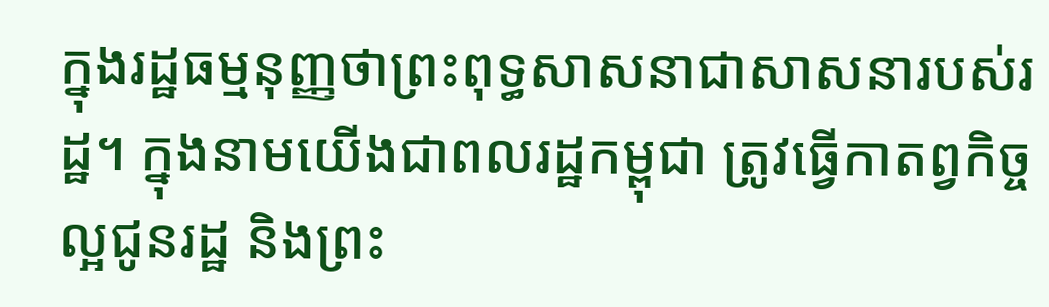ក្នុងរដ្ឋធម្មនុញ្ញថាព្រះពុទ្ធសាសនាជាសាសនារបស់រដ្ឋ។ ក្នុងនាមយើងជាពលរដ្ឋកម្ពុជា ត្រូវធ្វើកាតព្វកិច្ច
ល្អជូនរដ្ឋ និងព្រះ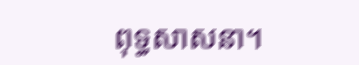ពុទ្ធសាសនា។